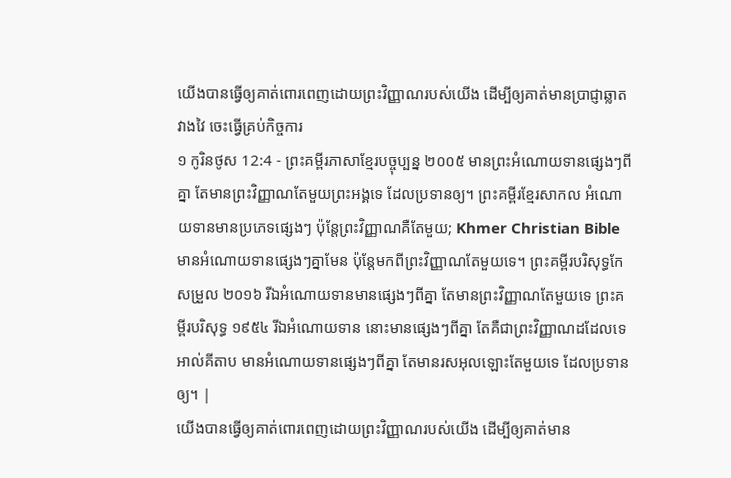យើងបានធ្វើឲ្យគាត់ពោរពេញដោយព្រះវិញ្ញាណរបស់យើង ដើម្បីឲ្យគាត់មានប្រាជ្ញាឆ្លាតវាងវៃ ចេះធ្វើគ្រប់កិច្ចការ
១ កូរិនថូស 12:4 - ព្រះគម្ពីរភាសាខ្មែរបច្ចុប្បន្ន ២០០៥ មានព្រះអំណោយទានផ្សេងៗពីគ្នា តែមានព្រះវិញ្ញាណតែមួយព្រះអង្គទេ ដែលប្រទានឲ្យ។ ព្រះគម្ពីរខ្មែរសាកល អំណោយទានមានប្រភេទផ្សេងៗ ប៉ុន្តែព្រះវិញ្ញាណគឺតែមួយ; Khmer Christian Bible មានអំណោយទានផ្សេងៗគ្នាមែន ប៉ុន្ដែមកពីព្រះវិញ្ញាណតែមួយទេ។ ព្រះគម្ពីរបរិសុទ្ធកែសម្រួល ២០១៦ រីឯអំណោយទានមានផ្សេងៗពីគ្នា តែមានព្រះវិញ្ញាណតែមួយទេ ព្រះគម្ពីរបរិសុទ្ធ ១៩៥៤ រីឯអំណោយទាន នោះមានផ្សេងៗពីគ្នា តែគឺជាព្រះវិញ្ញាណដដែលទេ អាល់គីតាប មានអំណោយទានផ្សេងៗពីគ្នា តែមានរសអុលឡោះតែមួយទេ ដែលប្រទានឲ្យ។ |
យើងបានធ្វើឲ្យគាត់ពោរពេញដោយព្រះវិញ្ញាណរបស់យើង ដើម្បីឲ្យគាត់មាន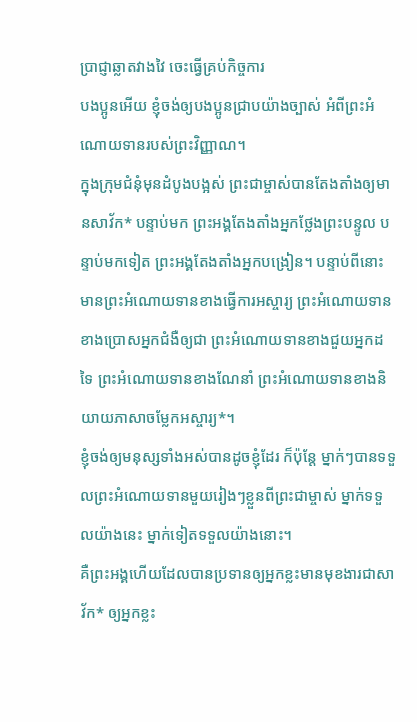ប្រាជ្ញាឆ្លាតវាងវៃ ចេះធ្វើគ្រប់កិច្ចការ
បងប្អូនអើយ ខ្ញុំចង់ឲ្យបងប្អូនជ្រាបយ៉ាងច្បាស់ អំពីព្រះអំណោយទានរបស់ព្រះវិញ្ញាណ។
ក្នុងក្រុមជំនុំមុនដំបូងបង្អស់ ព្រះជាម្ចាស់បានតែងតាំងឲ្យមានសាវ័ក* បន្ទាប់មក ព្រះអង្គតែងតាំងអ្នកថ្លែងព្រះបន្ទូល បន្ទាប់មកទៀត ព្រះអង្គតែងតាំងអ្នកបង្រៀន។ បន្ទាប់ពីនោះ មានព្រះអំណោយទានខាងធ្វើការអស្ចារ្យ ព្រះអំណោយទានខាងប្រោសអ្នកជំងឺឲ្យជា ព្រះអំណោយទានខាងជួយអ្នកដទៃ ព្រះអំណោយទានខាងណែនាំ ព្រះអំណោយទានខាងនិយាយភាសាចម្លែកអស្ចារ្យ*។
ខ្ញុំចង់ឲ្យមនុស្សទាំងអស់បានដូចខ្ញុំដែរ ក៏ប៉ុន្តែ ម្នាក់ៗបានទទួលព្រះអំណោយទានមួយរៀងៗខ្លួនពីព្រះជាម្ចាស់ ម្នាក់ទទួលយ៉ាងនេះ ម្នាក់ទៀតទទួលយ៉ាងនោះ។
គឺព្រះអង្គហើយដែលបានប្រទានឲ្យអ្នកខ្លះមានមុខងារជាសាវ័ក* ឲ្យអ្នកខ្លះ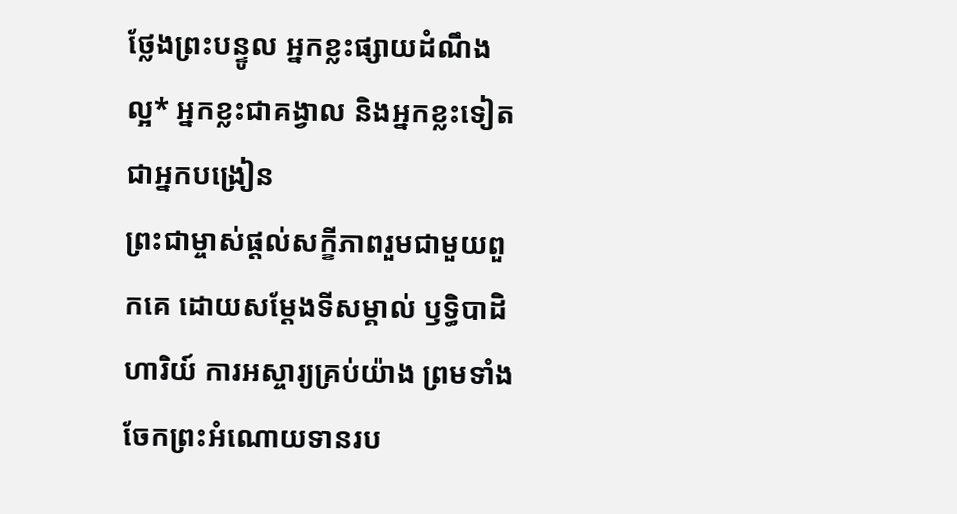ថ្លែងព្រះបន្ទូល អ្នកខ្លះផ្សាយដំណឹងល្អ* អ្នកខ្លះជាគង្វាល និងអ្នកខ្លះទៀតជាអ្នកបង្រៀន
ព្រះជាម្ចាស់ផ្ដល់សក្ខីភាពរួមជាមួយពួកគេ ដោយសម្តែងទីសម្គាល់ ឫទ្ធិបាដិហារិយ៍ ការអស្ចារ្យគ្រប់យ៉ាង ព្រមទាំងចែកព្រះអំណោយទានរប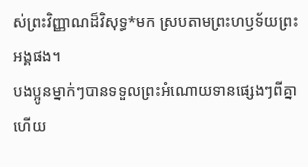ស់ព្រះវិញ្ញាណដ៏វិសុទ្ធ*មក ស្របតាមព្រះហឫទ័យព្រះអង្គផង។
បងប្អូនម្នាក់ៗបានទទួលព្រះអំណោយទានផ្សេងៗពីគ្នាហើយ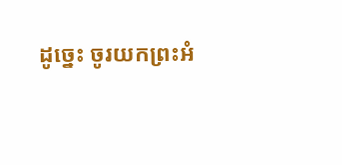ដូច្នេះ ចូរយកព្រះអំ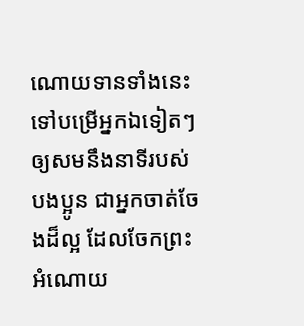ណោយទានទាំងនេះទៅបម្រើអ្នកឯទៀតៗ ឲ្យសមនឹងនាទីរបស់បងប្អូន ជាអ្នកចាត់ចែងដ៏ល្អ ដែលចែកព្រះអំណោយ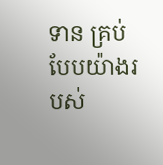ទាន គ្រប់បែបយ៉ាងរបស់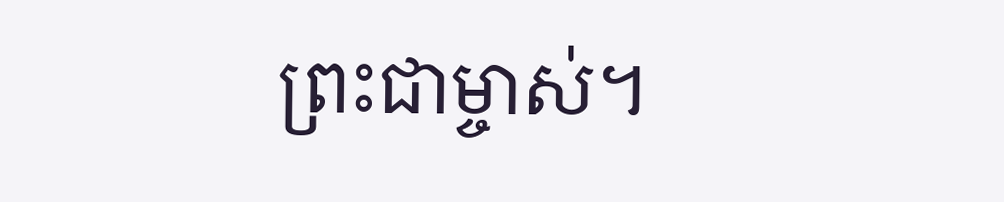ព្រះជាម្ចាស់។